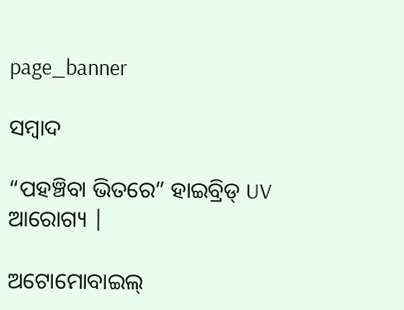page_banner

ସମ୍ବାଦ

“ପହଞ୍ଚିବା ଭିତରେ” ହାଇବ୍ରିଡ୍ UV ଆରୋଗ୍ୟ |

ଅଟୋମୋବାଇଲ୍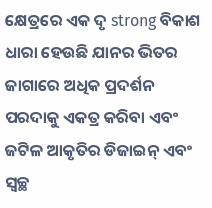କ୍ଷେତ୍ରରେ ଏକ ଦୃ strong ବିକାଶ ଧାରା ହେଉଛି ଯାନର ଭିତର ଜାଗାରେ ଅଧିକ ପ୍ରଦର୍ଶନ ପରଦାକୁ ଏକତ୍ର କରିବା ଏବଂ ଜଟିଳ ଆକୃତିର ଡିଜାଇନ୍ ଏବଂ ସ୍ୱଚ୍ଛ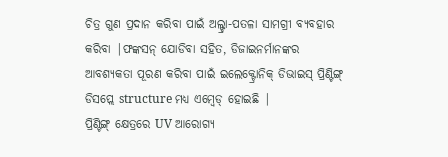ଚିତ୍ର ଗୁଣ ପ୍ରଦାନ କରିବା ପାଇଁ ଅଲ୍ଟ୍ରା-ପତଳା ସାମଗ୍ରୀ ବ୍ୟବହାର କରିବା |ଫଙ୍କସନ୍ ଯୋଡିବା ସହିତ, ଡିଜାଇନର୍ମାନଙ୍କର ଆବଶ୍ୟକତା ପୂରଣ କରିବା ପାଇଁ ଇଲେକ୍ଟ୍ରୋନିକ୍ ଡିଭାଇସ୍ ପ୍ରିଣ୍ଟିଙ୍ଗ୍ ଡିସପ୍ଲେ structure ମଧ୍ୟ ଏମ୍ବେଡ୍ ହୋଇଛି |
ପ୍ରିଣ୍ଟିଙ୍ଗ୍ କ୍ଷେତ୍ରରେ UV ଆରୋଗ୍ୟ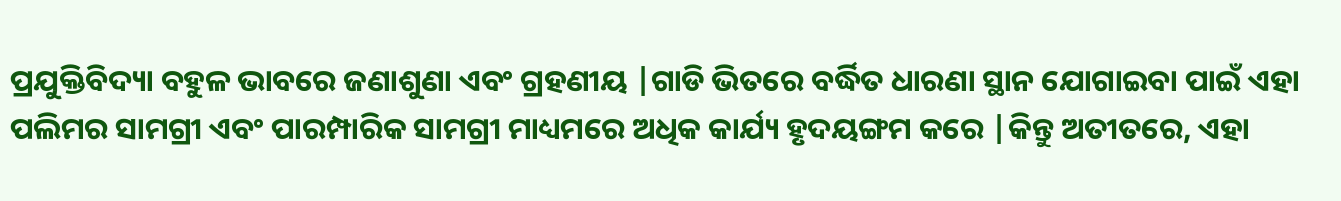ପ୍ରଯୁକ୍ତିବିଦ୍ୟା ବହୁଳ ଭାବରେ ଜଣାଶୁଣା ଏବଂ ଗ୍ରହଣୀୟ |ଗାଡି ଭିତରେ ବର୍ଦ୍ଧିତ ଧାରଣା ସ୍ଥାନ ଯୋଗାଇବା ପାଇଁ ଏହା ପଲିମର ସାମଗ୍ରୀ ଏବଂ ପାରମ୍ପାରିକ ସାମଗ୍ରୀ ମାଧ୍ୟମରେ ଅଧିକ କାର୍ଯ୍ୟ ହୃଦୟଙ୍ଗମ କରେ |କିନ୍ତୁ ଅତୀତରେ, ଏହା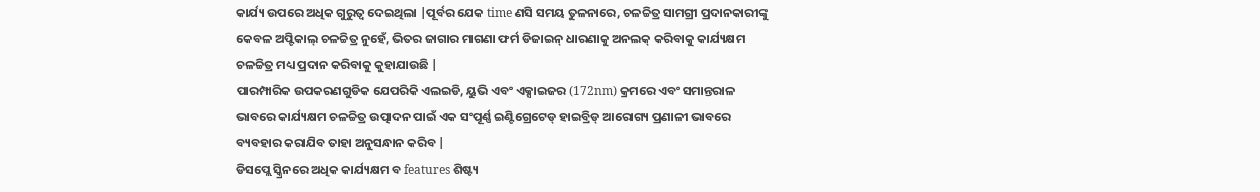କାର୍ଯ୍ୟ ଉପରେ ଅଧିକ ଗୁରୁତ୍ୱ ଦେଇଥିଲା |ପୂର୍ବର ଯେକ time ଣସି ସମୟ ତୁଳନାରେ, ଚଳଚ୍ଚିତ୍ର ସାମଗ୍ରୀ ପ୍ରଦାନକାରୀଙ୍କୁ କେବଳ ଅପ୍ଟିକାଲ୍ ଚଳଚ୍ଚିତ୍ର ନୁହେଁ, ଭିତର ଜାଗାର ମାଗଣା ଫର୍ମ ଡିଜାଇନ୍ ଧାରଣାକୁ ଅନଲକ୍ କରିବାକୁ କାର୍ଯ୍ୟକ୍ଷମ ଚଳଚ୍ଚିତ୍ର ମଧ୍ୟ ପ୍ରଦାନ କରିବାକୁ କୁହାଯାଉଛି |
ପାରମ୍ପାରିକ ଉପକରଣଗୁଡିକ ଯେପରିକି ଏଲଇଡି, ୟୁଭି ଏବଂ ଏକ୍ସାଇଜର (172nm) କ୍ରମରେ ଏବଂ ସମାନ୍ତରାଳ ଭାବରେ କାର୍ଯ୍ୟକ୍ଷମ ଚଳଚ୍ଚିତ୍ର ଉତ୍ପାଦନ ପାଇଁ ଏକ ସଂପୂର୍ଣ୍ଣ ଇଣ୍ଟିଗ୍ରେଟେଡ୍ ହାଇବ୍ରିଡ୍ ଆରୋଗ୍ୟ ପ୍ରଣାଳୀ ଭାବରେ ବ୍ୟବହାର କରାଯିବ ତାହା ଅନୁସନ୍ଧାନ କରିବ |
ଡିସପ୍ଲେ ସ୍କ୍ରିନରେ ଅଧିକ କାର୍ଯ୍ୟକ୍ଷମ ବ features ଶିଷ୍ଟ୍ୟ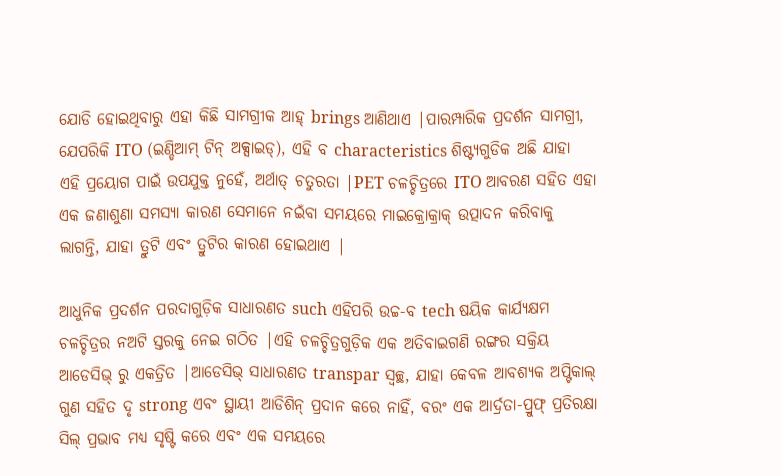ଯୋଡି ହୋଇଥିବାରୁ ଏହା କିଛି ସାମଗ୍ରୀକ ଆହ୍ brings ଆଣିଥାଏ |ପାରମ୍ପାରିକ ପ୍ରଦର୍ଶନ ସାମଗ୍ରୀ, ଯେପରିକି ITO (ଇଣ୍ଡିଆମ୍ ଟିନ୍ ଅକ୍ସାଇଡ୍), ଏହି ବ characteristics ଶିଷ୍ଟ୍ୟଗୁଡିକ ଅଛି ଯାହା ଏହି ପ୍ରୟୋଗ ପାଇଁ ଉପଯୁକ୍ତ ନୁହେଁ, ଅର୍ଥାତ୍ ଚତୁରତା |PET ଚଳଚ୍ଚିତ୍ରରେ ITO ଆବରଣ ସହିତ ଏହା ଏକ ଜଣାଶୁଣା ସମସ୍ୟା କାରଣ ସେମାନେ ନଇଁବା ସମୟରେ ମାଇକ୍ରୋକ୍ରାକ୍ ଉତ୍ପାଦନ କରିବାକୁ ଲାଗନ୍ତି, ଯାହା ତ୍ରୁଟି ଏବଂ ତ୍ରୁଟିର କାରଣ ହୋଇଥାଏ |

ଆଧୁନିକ ପ୍ରଦର୍ଶନ ପରଦାଗୁଡ଼ିକ ସାଧାରଣତ such ଏହିପରି ଉଚ୍ଚ-ବ tech ଷୟିକ କାର୍ଯ୍ୟକ୍ଷମ ଚଳଚ୍ଚିତ୍ରର ନଅଟି ସ୍ତରକୁ ନେଇ ଗଠିତ |ଏହି ଚଳଚ୍ଚିତ୍ରଗୁଡ଼ିକ ଏକ ଅତିବାଇଗଣି ରଙ୍ଗର ସକ୍ରିୟ ଆଡେସିଭ୍ ରୁ ଏକତ୍ରିତ |ଆଡେସିଭ୍ ସାଧାରଣତ transpar ସ୍ୱଚ୍ଛ, ଯାହା କେବଳ ଆବଶ୍ୟକ ଅପ୍ଟିକାଲ୍ ଗୁଣ ସହିତ ଦୃ strong ଏବଂ ସ୍ଥାୟୀ ଆଡିଶିନ୍ ପ୍ରଦାନ କରେ ନାହିଁ, ବରଂ ଏକ ଆର୍ଦ୍ରତା-ପ୍ରୁଫ୍ ପ୍ରତିରକ୍ଷା ସିଲ୍ ପ୍ରଭାବ ମଧ୍ୟ ସୃଷ୍ଟି କରେ ଏବଂ ଏକ ସମୟରେ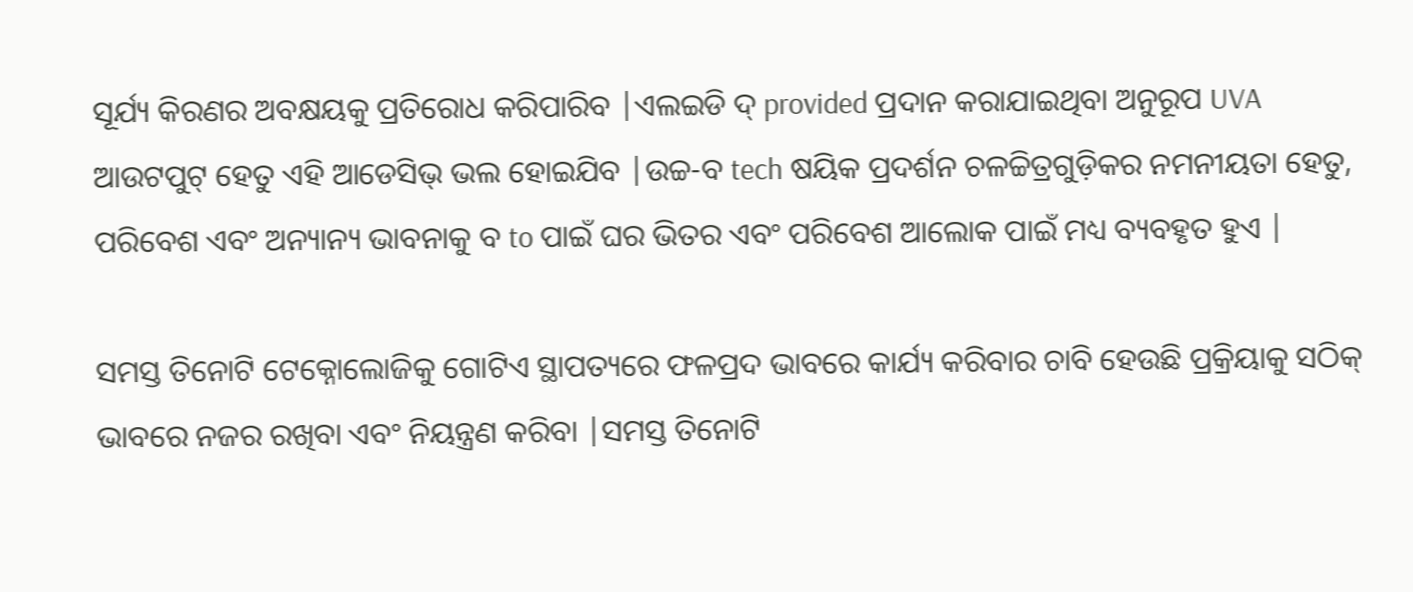ସୂର୍ଯ୍ୟ କିରଣର ଅବକ୍ଷୟକୁ ପ୍ରତିରୋଧ କରିପାରିବ |ଏଲଇଡି ଦ୍ provided ପ୍ରଦାନ କରାଯାଇଥିବା ଅନୁରୂପ UVA ଆଉଟପୁଟ୍ ହେତୁ ଏହି ଆଡେସିଭ୍ ଭଲ ହୋଇଯିବ |ଉଚ୍ଚ-ବ tech ଷୟିକ ପ୍ରଦର୍ଶନ ଚଳଚ୍ଚିତ୍ରଗୁଡ଼ିକର ନମନୀୟତା ହେତୁ, ପରିବେଶ ଏବଂ ଅନ୍ୟାନ୍ୟ ଭାବନାକୁ ବ to ପାଇଁ ଘର ଭିତର ଏବଂ ପରିବେଶ ଆଲୋକ ପାଇଁ ମଧ୍ୟ ବ୍ୟବହୃତ ହୁଏ |

ସମସ୍ତ ତିନୋଟି ଟେକ୍ନୋଲୋଜିକୁ ଗୋଟିଏ ସ୍ଥାପତ୍ୟରେ ଫଳପ୍ରଦ ଭାବରେ କାର୍ଯ୍ୟ କରିବାର ଚାବି ହେଉଛି ପ୍ରକ୍ରିୟାକୁ ସଠିକ୍ ଭାବରେ ନଜର ରଖିବା ଏବଂ ନିୟନ୍ତ୍ରଣ କରିବା |ସମସ୍ତ ତିନୋଟି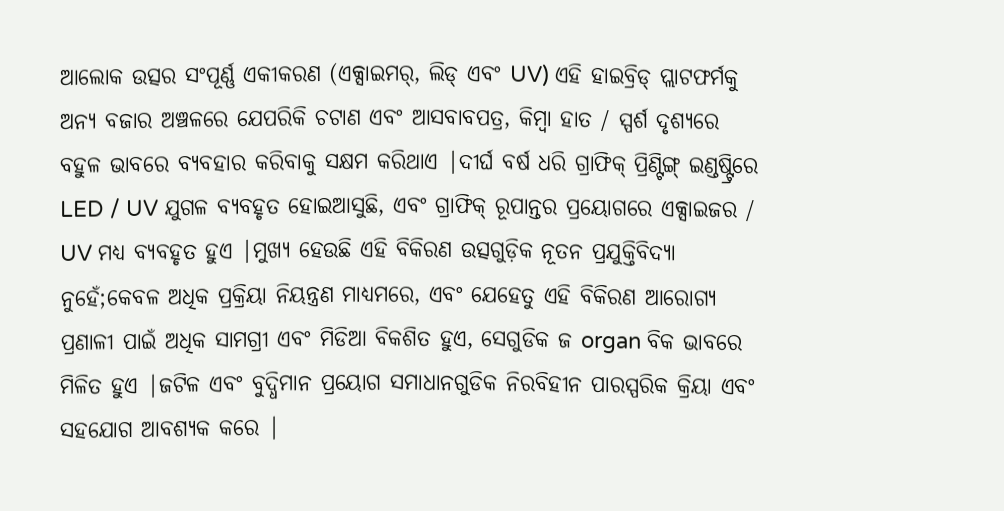ଆଲୋକ ଉତ୍ସର ସଂପୂର୍ଣ୍ଣ ଏକୀକରଣ (ଏକ୍ସାଇମର୍, ଲିଡ୍ ଏବଂ UV) ଏହି ହାଇବ୍ରିଡ୍ ପ୍ଲାଟଫର୍ମକୁ ଅନ୍ୟ ବଜାର ଅଞ୍ଚଳରେ ଯେପରିକି ଚଟାଣ ଏବଂ ଆସବାବପତ୍ର, କିମ୍ବା ହାତ / ସ୍ପର୍ଶ ଦୃଶ୍ୟରେ ବହୁଳ ଭାବରେ ବ୍ୟବହାର କରିବାକୁ ସକ୍ଷମ କରିଥାଏ |ଦୀର୍ଘ ବର୍ଷ ଧରି ଗ୍ରାଫିକ୍ ପ୍ରିଣ୍ଟିଙ୍ଗ୍ ଇଣ୍ଡଷ୍ଟ୍ରିରେ LED / UV ଯୁଗଳ ବ୍ୟବହୃତ ହୋଇଆସୁଛି, ଏବଂ ଗ୍ରାଫିକ୍ ରୂପାନ୍ତର ପ୍ରୟୋଗରେ ଏକ୍ସାଇଜର / UV ମଧ୍ୟ ବ୍ୟବହୃତ ହୁଏ |ମୁଖ୍ୟ ହେଉଛି ଏହି ବିକିରଣ ଉତ୍ସଗୁଡ଼ିକ ନୂତନ ପ୍ରଯୁକ୍ତିବିଦ୍ୟା ନୁହେଁ;କେବଳ ଅଧିକ ପ୍ରକ୍ରିୟା ନିୟନ୍ତ୍ରଣ ମାଧ୍ୟମରେ, ଏବଂ ଯେହେତୁ ଏହି ବିକିରଣ ଆରୋଗ୍ୟ ପ୍ରଣାଳୀ ପାଇଁ ଅଧିକ ସାମଗ୍ରୀ ଏବଂ ମିଡିଆ ବିକଶିତ ହୁଏ, ସେଗୁଡିକ ଜ organ ବିକ ଭାବରେ ମିଳିତ ହୁଏ |ଜଟିଳ ଏବଂ ବୁଦ୍ଧିମାନ ପ୍ରୟୋଗ ସମାଧାନଗୁଡିକ ନିରବିହୀନ ପାରସ୍ପରିକ କ୍ରିୟା ଏବଂ ସହଯୋଗ ଆବଶ୍ୟକ କରେ |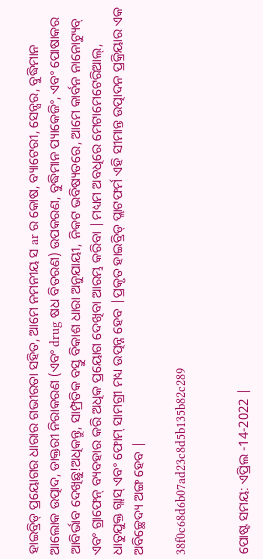ହାଇବ୍ରିଡ୍ ପ୍ରୟୋଗର ଧାରାର ଗଭୀରତା ସହିତ, ଆମେ ନମନୀୟ ସ ar ର କୋଷ, ବ୍ୟାଟେରୀ, ସେନ୍ସର, ବୁଦ୍ଧିମାନ ଆଲୋକ ଉତ୍ପାଦ, ଡାକ୍ତରୀ ନିରାକରଣ (ଏବଂ drug ଷଧ ବିତରଣ) ଉପକରଣ, ବୁଦ୍ଧିମାନ ପ୍ୟାକେଜିଂ, ଏବଂ ପୋଷାକର ଆବିର୍ଭାବ ଦେଖିଛୁ!ଅଧିକନ୍ତୁ, ସାମ୍ପ୍ରତିକ ବସ୍ତୁ ବିକାଶ ଧାରା ଅନୁଯାୟୀ, ନିକଟ ଭବିଷ୍ୟତରେ, ଆମେ କାର୍ବନ ନାନୋଟ୍ୟୁବ୍ ଏବଂ ଗ୍ରାଫେନ୍ ବ୍ୟବହାର କରି ଅଧିକ ପ୍ରୟୋଗ ଦେଖିବା ଆରମ୍ଭ କରିବା |ମଧ୍ୟମ ଅବଧିରେ ମେଟାମେଟେରିଆଲ୍, ଧାତୁଯୁକ୍ତ ଗ୍ଲାସ୍ ଏବଂ ଫୋମ୍ ସାମଗ୍ରୀ ମଧ୍ୟ ଉତ୍ପନ୍ନ ହେବ |ପ୍ରକୃତ ହାଇବ୍ରିଡ୍ ପ୍ଲାଟଫର୍ମ ଏହି ସୀମାନ୍ତ ଉତ୍ପାଦନ ପ୍ରକ୍ରିୟାର ଏକ ଅବିଚ୍ଛେଦ୍ୟ ଅଙ୍ଗ ହେବ |

38f0c68d6b07ad23c8d5b135b82c289


ପୋଷ୍ଟ ସମୟ: ଏପ୍ରିଲ -14-2022 |